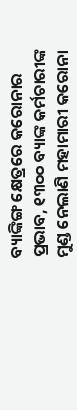ବ୍ୟାଙ୍କିଙ୍ଗ କ୍ଷେତ୍ରରେ କରୋନାର ପ୍ରଭାବ, ୧୩୦୦ ବ୍ୟାଙ୍କ କର୍ମଚାରୀଙ୍କ ମୁଣ୍ଡ ନେଲାଣି ମହାମାରୀ କରୋନା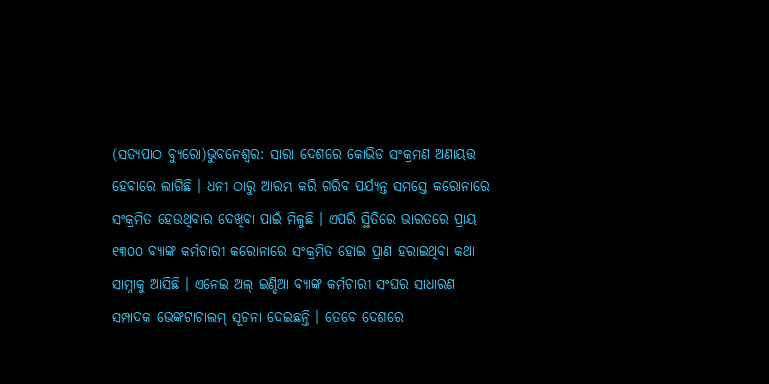(ସତ୍ୟପାଠ ବ୍ୟୁରୋ)ଭୁବନେଶ୍ୱର: ସାରା ଦେଶରେ କୋଭିଡ ସଂକ୍ରମଣ ଅଣାୟତ୍ତ ହେବାରେ ଲାଗିଛି । ଧନୀ ଠାରୁ ଆରମ୍ଭ କରି ଗରିବ ପର୍ଯ୍ୟନ୍ତ ସମସ୍ତେ କରୋନାରେ ସଂକ୍ରମିତ ହେଉଥିବାର ଦେଖିବା ପାଇଁ ମିଳୁଛି । ଏପରି ସ୍ଥିତିରେ ଭାରତରେ ପ୍ରାୟ ୧୩୦୦ ବ୍ୟାଙ୍କ କର୍ମଚାରୀ କରୋନାରେ ସଂକ୍ରମିତ ହୋଇ ପ୍ରାଣ ହରାଇଥିବା କଥା ସାମ୍ନାକୁ ଆସିଛି । ଏନେଇ ଅଲ୍ ଇଣ୍ଡିଆ ବ୍ୟାଙ୍କ କର୍ମଚାରୀ ସଂଘର ସାଧାରଣ ସମ୍ପାଦକ ଭେଙ୍କଟାଚାଲମ୍ ସୂଚନା ଦେଇଛନ୍ତି । ତେବେ ଦେଶରେ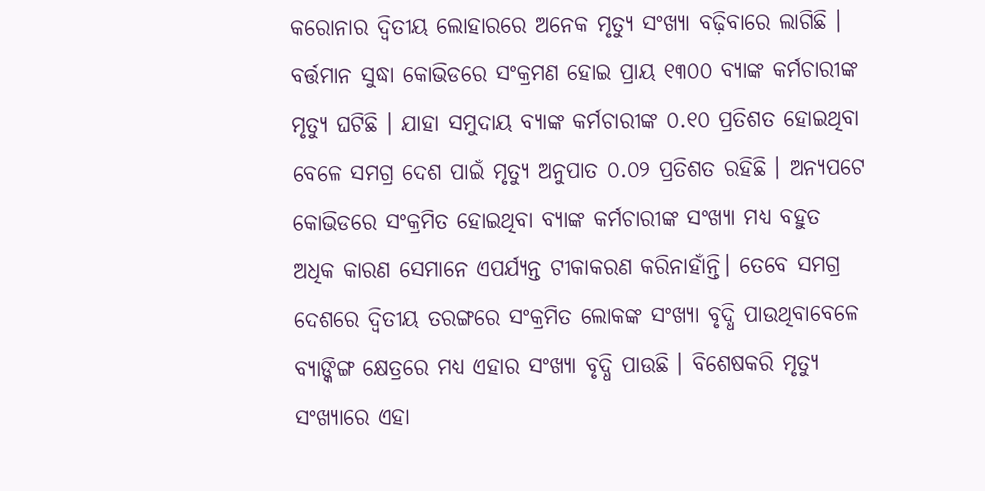କରୋନାର ଦ୍ୱିତୀୟ ଲୋହାରରେ ଅନେକ ମୃତ୍ୟୁ ସଂଖ୍ୟା ବଢ଼ିବାରେ ଲାଗିଛି । ବର୍ତ୍ତମାନ ସୁଦ୍ଧା କୋଭିଡରେ ସଂକ୍ରମଣ ହୋଇ ପ୍ରାୟ ୧୩୦୦ ବ୍ୟାଙ୍କ କର୍ମଚାରୀଙ୍କ ମୃତ୍ୟୁ ଘଟିଛି । ଯାହା ସମୁଦାୟ ବ୍ୟାଙ୍କ କର୍ମଚାରୀଙ୍କ ୦.୧୦ ପ୍ରତିଶତ ହୋଇଥିବା ବେଳେ ସମଗ୍ର ଦେଶ ପାଇଁ ମୃତ୍ୟୁ ଅନୁପାତ ୦.୦୨ ପ୍ରତିଶତ ରହିଛି । ଅନ୍ୟପଟେ କୋଭିଡରେ ସଂକ୍ରମିତ ହୋଇଥିବା ବ୍ୟାଙ୍କ କର୍ମଚାରୀଙ୍କ ସଂଖ୍ୟା ମଧ୍ୟ ବହୁତ ଅଧିକ କାରଣ ସେମାନେ ଏପର୍ଯ୍ୟନ୍ତ ଟୀକାକରଣ କରିନାହାଁନ୍ତି। ତେବେ ସମଗ୍ର ଦେଶରେ ଦ୍ୱିତୀୟ ତରଙ୍ଗରେ ସଂକ୍ରମିତ ଲୋକଙ୍କ ସଂଖ୍ୟା ବୃଦ୍ଧି ପାଉଥିବାବେଳେ ବ୍ୟାଙ୍କିଙ୍ଗ କ୍ଷେତ୍ରରେ ମଧ୍ୟ ଏହାର ସଂଖ୍ୟା ବୃଦ୍ଧି ପାଉଛି । ବିଶେଷକରି ମୃତ୍ୟୁ ସଂଖ୍ୟାରେ ଏହା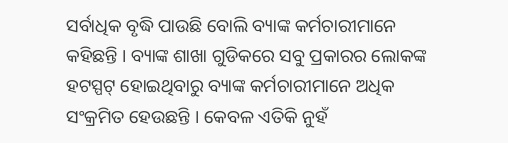ସର୍ବାଧିକ ବୃଦ୍ଧି ପାଉଛି ବୋଲି ବ୍ୟାଙ୍କ କର୍ମଚାରୀମାନେ କହିଛନ୍ତି । ବ୍ୟାଙ୍କ ଶାଖା ଗୁଡିକରେ ସବୁ ପ୍ରକାରର ଲୋକଙ୍କ ହଟସ୍ପଟ୍ ହୋଇଥିବାରୁ ବ୍ୟାଙ୍କ କର୍ମଚାରୀମାନେ ଅଧିକ ସଂକ୍ରମିତ ହେଉଛନ୍ତି । କେବଳ ଏତିକି ନୁହଁ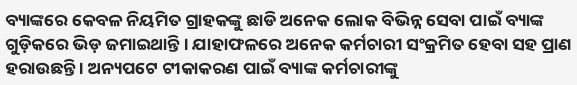ବ୍ୟାଙ୍କରେ କେବଳ ନିୟମିତ ଗ୍ରାହକଙ୍କୁ ଛାଡି ଅନେକ ଲୋକ ବିଭିନ୍ନ ସେବା ପାଇଁ ବ୍ୟାଙ୍କ ଗୁଡ଼ିକରେ ଭିଡ଼ ଜମାଇଥାନ୍ତି । ଯାହାଫଳରେ ଅନେକ କର୍ମଚାରୀ ସଂକ୍ରମିତ ହେବା ସହ ପ୍ରାଣ ହରାଉଛନ୍ତି । ଅନ୍ୟପଟେ ଟୀକାକରଣ ପାଇଁ ବ୍ୟାଙ୍କ କର୍ମଚାରୀଙ୍କୁ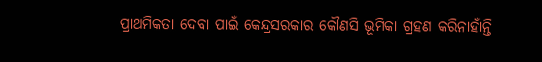ପ୍ରାଥମିକତା ଦେବା ପାଇଁ କେନ୍ଦ୍ରସରକାର କୌଣସି ଭୂମିକା ଗ୍ରହଣ କରିନାହାଁନ୍ତି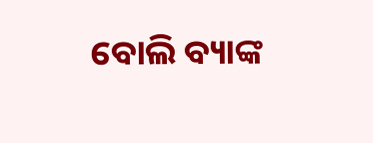ବୋଲି ବ୍ୟାଙ୍କ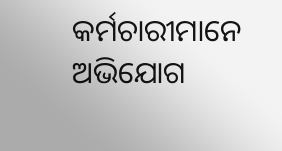କର୍ମଚାରୀମାନେ ଅଭିଯୋଗ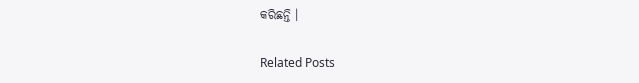କରିଛନ୍ତି ।

Related Posts